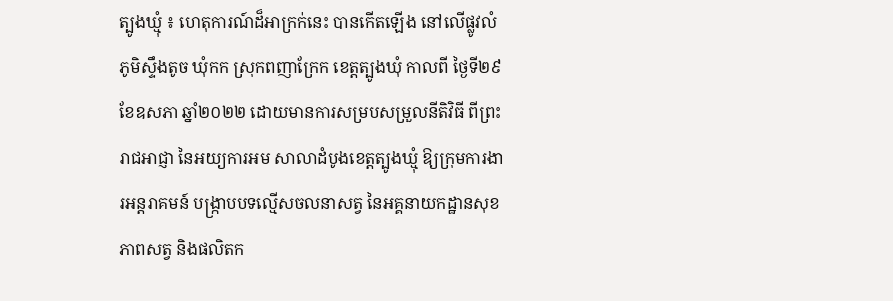ត្បូងឃ្មុំ ៖ ហេតុការណ៍ដ៏អាក្រក់នេះ បានកើតឡើង នៅលើផ្លូវលំ ភូមិស្ទឹងតូច ឃុំកក ស្រុកពញាក្រែក ខេត្តត្បូងឃុំ កាលពី ថ្ងៃទី២៩ ខែឧសភា ឆ្នាំ២០២២ ដោយមានការសម្របសម្រួលនីតិវិធី ពីព្រះរាជអាជ្ញា នៃអយ្យការអម សាលាដំបូងខេត្តត្បូងឃ្មុំ ឱ្យក្រុមការងារអន្តរាគមន៍ បង្ក្រាបបទល្មើសចលនាសត្វ នៃអគ្គនាយកដ្ឋានសុខភាពសត្វ និងផលិតក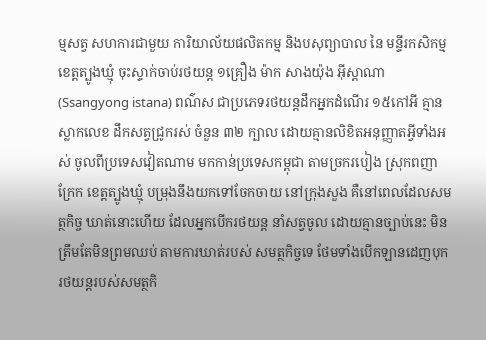ម្មសត្វ សហការជាមួយ ការិយាល័យផលិតកម្ម និងបសុព្យាបាល នៃ មន្ទីរកសិកម្ម ខេត្តត្បូងឃ្មុំ ចុះស្ទាក់ចាប់រថយន្ត ១គ្រឿង ម៉ាក សាងយ៉ុង អ៊ីស្តាណា (Ssangyong istana) ពណ៌ស ជាប្រភេទរថយន្តដឹកឣ្នកដំណើរ ១៥កៅឣី គ្មានស្លាកលេខ ដឹកសត្វជ្រូករស់ ចំនួន ៣២ ក្បាល ដោយគ្មានលិខិតអនុញ្ញាតអ្វីទាំងអស់ ចូលពីប្រទេសវៀតណាម មកកាន់ប្រទេសកម្ពុជា តាមច្រករបៀង ស្រុកពញាក្រែក ខេត្តត្បូងឃ្មុំ បម្រុងនឹងយកទៅចែកចាយ នៅក្រុងសួង គឺនៅពេលដែលសមត្ថកិច្ច ឃាត់នោះហើយ ដែលអ្នកបើករថយន្ត នាំសត្វចូល ដោយគ្មានច្បាប់នេះ មិនត្រឹមតែមិនព្រមឈប់ តាមការឃាត់របស់ សមត្ថកិច្ចទេ ថែមទាំងបើកឡានដេញបុក រថយន្តរបស់សមត្ថកិ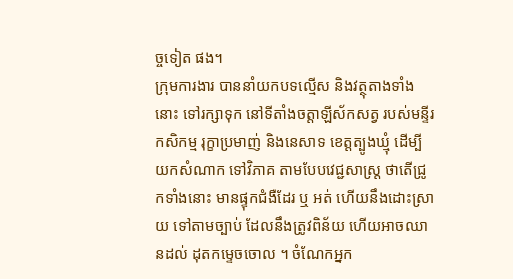ច្ចទៀត ផង។
ក្រុមការងារ បាននាំយកបទល្មើស និងវត្ថុតាងទាំងនោះ ទៅរក្សាទុក នៅទីតាំងចត្តាឡីស័កសត្វ របស់មន្ទីរកសិកម្ម រុក្ខាប្រមាញ់ និងនេសាទ ខេត្តត្បូងឃ្មុំ ដើម្បីយកសំណាក ទៅវិភាគ តាមបែបវេជ្ជសាស្ត្រ ថាតើជ្រូកទាំងនោះ មានផ្ទុកជំងឺដែរ ឬ អត់ ហើយនឹងដោះស្រាយ ទៅតាមច្បាប់ ដែលនឹងត្រូវពិន័យ ហើយអាចឈានដល់ ដុតកម្ទេចចោល ។ ចំណែកអ្នក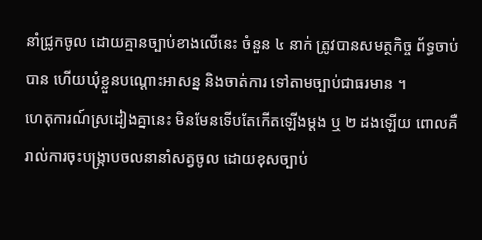នាំជ្រូកចូល ដោយគ្មានច្បាប់ខាងលើនេះ ចំនួន ៤ នាក់ ត្រូវបានសមត្ថកិច្ច ព័ទ្ធចាប់បាន ហើយឃុំខ្លួនបណ្តោះអាសន្ន និងចាត់ការ ទៅតាមច្បាប់ជាធរមាន ។
ហេតុការណ៍ស្រដៀងគ្នានេះ មិនមែនទើបតែកើតឡើងម្តង ឬ ២ ដងឡើយ ពោលគឺ រាល់ការចុះបង្ក្រាបចលនានាំសត្វចូល ដោយខុសច្បាប់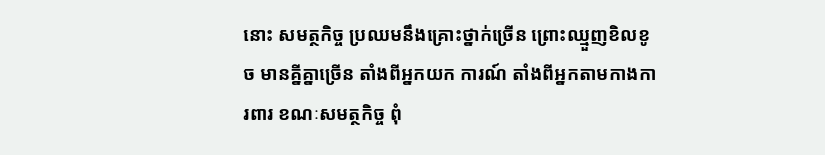នោះ សមត្ថកិច្ច ប្រឈមនឹងគ្រោះថ្នាក់ច្រើន ព្រោះឈ្មួញខិលខូច មានគ្នីគ្នាច្រើន តាំងពីអ្នកយក ការណ៍ តាំងពីអ្នកតាមកាងការពារ ខណៈសមត្ថកិច្ច ពុំ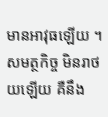មានអាវុធឡើយ ។ សមត្ថកិច្ច មិនរាថយឡើយ គឺនឹង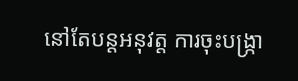នៅតែបន្តអនុវត្ត ការចុះបង្ក្រា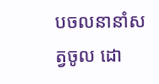បចលនានាំសត្វចូល ដោ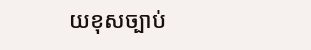យខុសច្បាប់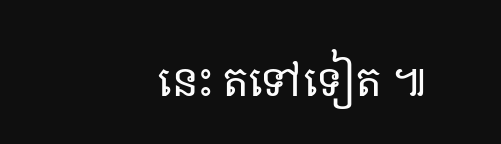នេះ តទៅទៀត ៕